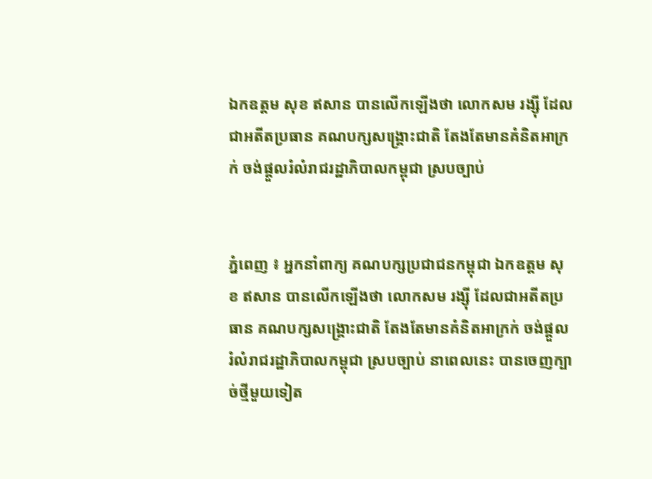ឯកឧត្តម សុខ ឥសាន បានលើកឡើងថា លោកសម រង្ស៊ី ដែលជាអតីតប្រធាន គណបក្សសង្រ្គោះជាតិ តែងតែមានគំនិតអាក្រក់ ចង់ផ្ដួលរំលំរាជរដ្ឋាភិបាលកម្ពុជា ស្របច្បាប់


ភ្នំពេញ ៖ អ្នកនាំពាក្យ គណបក្សប្រជាជនកម្ពុជា ឯកឧត្តម សុខ ឥសាន បានលើកឡើងថា លោកសម រង្ស៊ី ដែលជាអតីតប្រធាន គណបក្សសង្រ្គោះជាតិ តែងតែមានគំនិតអាក្រក់ ចង់ផ្ដួលរំលំរាជរដ្ឋាភិបាលកម្ពុជា ស្របច្បាប់ នាពេលនេះ បានចេញក្បាច់ថ្មីមួយទៀត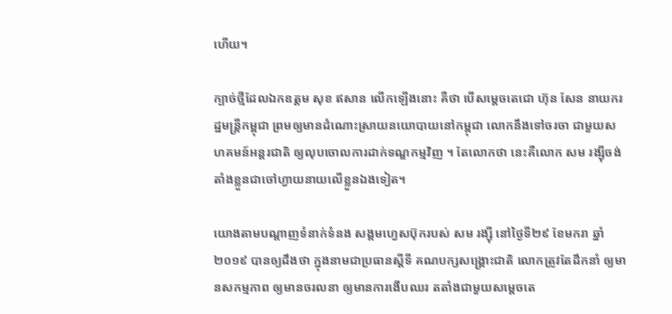ហើយ។

ក្បាច់ថ្មីដែលឯកឧត្តម សុខ ឥសាន លើកឡើងនោះ គឺថា បើសម្តេចតេជោ ហ៊ុន សែន នាយករដ្ឋមន្រ្តីកម្ពុជា ព្រមឲ្យមានដំណោះស្រាយនយោបាយនៅកម្ពុជា លោកនឹងទៅចរចា ជាមួយសហគមន៍អន្តរជាតិ ឲ្យលុបចោលការដាក់ទណ្ឌកម្មវិញ ។ តែលោកថា នេះគឺលោក សម រង្ស៊ីចង់តាំងខ្លួនជាចៅហ្វាយនាយលើខ្លួនឯងទៀត។

យោងតាមបណ្ដាញទំនាក់ទំនង សង្គមហ្វេសប៊ុករបស់ សម រង្ស៊ី នៅថ្ងៃទី២៩ ខែមករា ឆ្នាំ២០១៩ បានឲ្យដឹងថា ក្នុងនាមជាប្រធានស្តីទី គណបក្សសង្រ្គោះជាតិ លោកត្រូវតែដឹកនាំ ឲ្យមានសកម្មភាព ឲ្យមានចរលនា ឲ្យមានការងើបឈរ តតាំងជាមួយសម្តេចតេ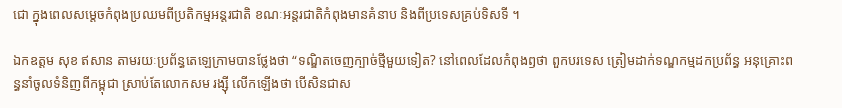ជោ ក្នុងពេលសម្តេចកំពុងប្រឈមពីប្រតិកម្មអន្តរជាតិ ខណៈអន្តរជាតិកំពុងមានគំនាប និងពីប្រទេសគ្រប់ទិសទី ។

ឯកឧត្តម សុខ ឥសាន តាមរយៈប្រព័ន្ធតេឡេក្រាមបានថ្លែងថា “ទណ្ឌិតចេញក្បាច់ថ្មីមួយទៀត? នៅពេលដែលកំពុងឭថា ពួកបរទេស ត្រៀមដាក់ទណ្ឌកម្មដកប្រព័ន្ធ អនុគ្រោះពន្ធនាំចូលទំនិញពីកម្ពុជា ស្រាប់តែលោកសម រង្ស៊ី លើកឡើងថា បើសិនជាស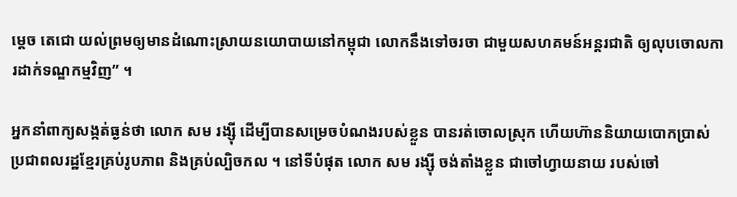ម្តេច តេជោ យល់ព្រមឲ្យមានដំណោះស្រាយនយោបាយនៅកម្ពុជា លោកនឹងទៅចរចា ជាមួយសហគមន៍អន្តរជាតិ ឲ្យលុបចោលការដាក់ទណ្ឌកម្មវិញ” ។

អ្នកនាំពាក្យសង្កត់ធ្ងន់ថា លោក សម រង្ស៊ី ដើម្បីបានសម្រេចបំណងរបស់ខ្លួន បានរត់ចោលស្រុក ហើយហ៊ាននិយាយបោកប្រាស់ ប្រជាពលរដ្ឋខ្មែរគ្រប់រូបភាព និងគ្រប់ល្បិចកល ។ នៅទីបំផុត លោក សម រង្ស៊ី ចង់តាំងខ្លួន ជាចៅហ្វាយនាយ របស់ចៅ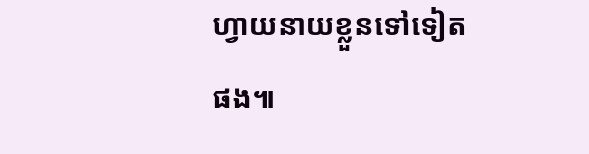ហ្វាយនាយខ្លួនទៅទៀតផង៕